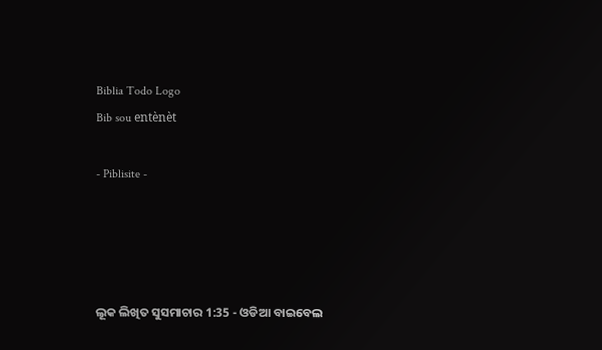Biblia Todo Logo
Bib sou entènèt

- Piblisite -




ଲୂକ ଲିଖିତ ସୁସମାଚାର 1:35 - ଓଡିଆ ବାଇବେଲ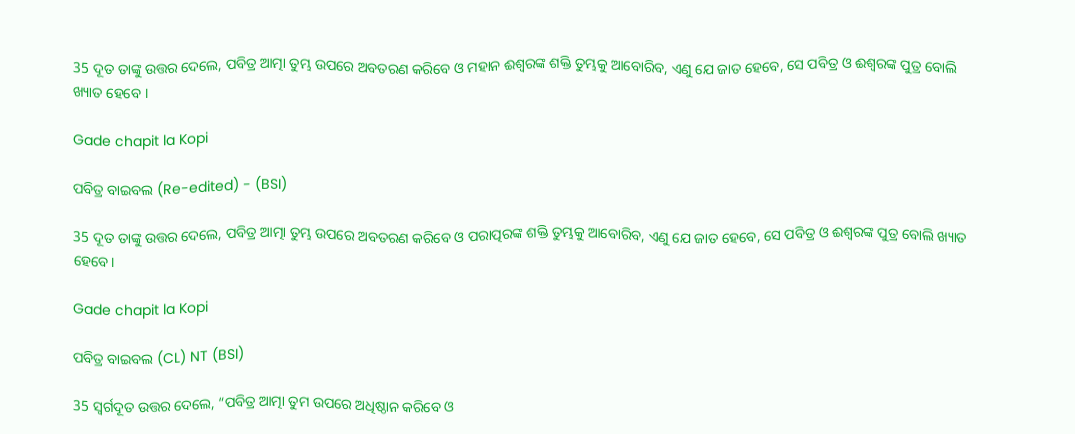35 ଦୂତ ତାଙ୍କୁ ଉତ୍ତର ଦେଲେ, ପବିତ୍ର ଆତ୍ମା ତୁମ୍ଭ ଉପରେ ଅବତରଣ କରିବେ ଓ ମହାନ ଈଶ୍ୱରଙ୍କ ଶକ୍ତି ତୁମ୍ଭକୁ ଆବୋରିବ, ଏଣୁ ଯେ ଜାତ ହେବେ, ସେ ପବିତ୍ର ଓ ଈଶ୍ୱରଙ୍କ ପୁତ୍ର ବୋଲି ଖ୍ୟାତ ହେବେ ।

Gade chapit la Kopi

ପବିତ୍ର ବାଇବଲ (Re-edited) - (BSI)

35 ଦୂତ ତାଙ୍କୁ ଉତ୍ତର ଦେଲେ, ପବିତ୍ର ଆତ୍ମା ତୁମ୍ଭ ଉପରେ ଅବତରଣ କରିବେ ଓ ପରାତ୍ପରଙ୍କ ଶକ୍ତି ତୁମ୍ଭକୁ ଆବୋରିବ, ଏଣୁ ଯେ ଜାତ ହେବେ, ସେ ପବିତ୍ର ଓ ଈଶ୍ଵରଙ୍କ ପୁତ୍ର ବୋଲି ଖ୍ୟାତ ହେବେ।

Gade chapit la Kopi

ପବିତ୍ର ବାଇବଲ (CL) NT (BSI)

35 ସ୍ୱର୍ଗଦୂତ ଉତ୍ତର ଦେଲେ, “ପବିତ୍ର ଆତ୍ମା ତୁମ ଉପରେ ଅଧିଷ୍ଠାନ କରିବେ ଓ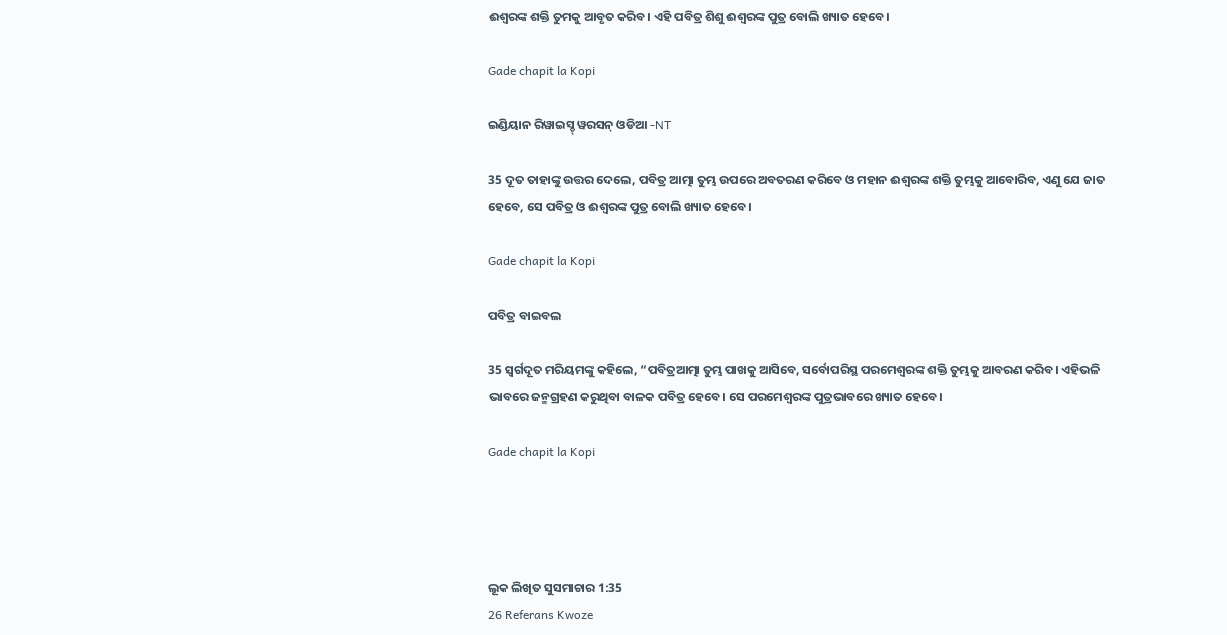ଈଶ୍ୱରଙ୍କ ଶକ୍ତି ତୁମକୁ ଆବୃତ କରିବ। ଏହି ପବିତ୍ର ଶିଶୁ ଈଶ୍ୱରଙ୍କ ପୁତ୍ର ବୋଲି ଖ୍ୟାତ ହେବେ।

Gade chapit la Kopi

ଇଣ୍ଡିୟାନ ରିୱାଇସ୍ଡ୍ ୱରସନ୍ ଓଡିଆ -NT

35 ଦୂତ ତାହାଙ୍କୁ ଉତ୍ତର ଦେଲେ, ପବିତ୍ର ଆତ୍ମା ତୁମ୍ଭ ଉପରେ ଅବତରଣ କରିବେ ଓ ମହାନ ଈଶ୍ବରଙ୍କ ଶକ୍ତି ତୁମ୍ଭକୁ ଆବୋରିବ, ଏଣୁ ଯେ ଜାତ ହେବେ, ସେ ପବିତ୍ର ଓ ଈଶ୍ବରଙ୍କ ପୁତ୍ର ବୋଲି ଖ୍ୟାତ ହେବେ।

Gade chapit la Kopi

ପବିତ୍ର ବାଇବଲ

35 ସ୍ୱର୍ଗଦୂତ ମରିୟମଙ୍କୁ କହିଲେ, “ପବିତ୍ରଆତ୍ମା ତୁମ୍ଭ ପାଖକୁ ଆସିବେ, ସର୍ବୋପରିସ୍ଥ ପରମେଶ୍ୱରଙ୍କ ଶକ୍ତି ତୁମ୍ଭକୁ ଆବରଣ କରିବ। ଏହିଭଳି ଭାବରେ ଜନ୍ମଗ୍ରହଣ କରୁଥିବା ବାଳକ ପବିତ୍ର ହେବେ। ସେ ପରମେଶ୍ୱରଙ୍କ ପୁତ୍ରଭାବରେ ଖ୍ୟାତ ହେବେ।

Gade chapit la Kopi




ଲୂକ ଲିଖିତ ସୁସମାଚାର 1:35
26 Referans Kwoze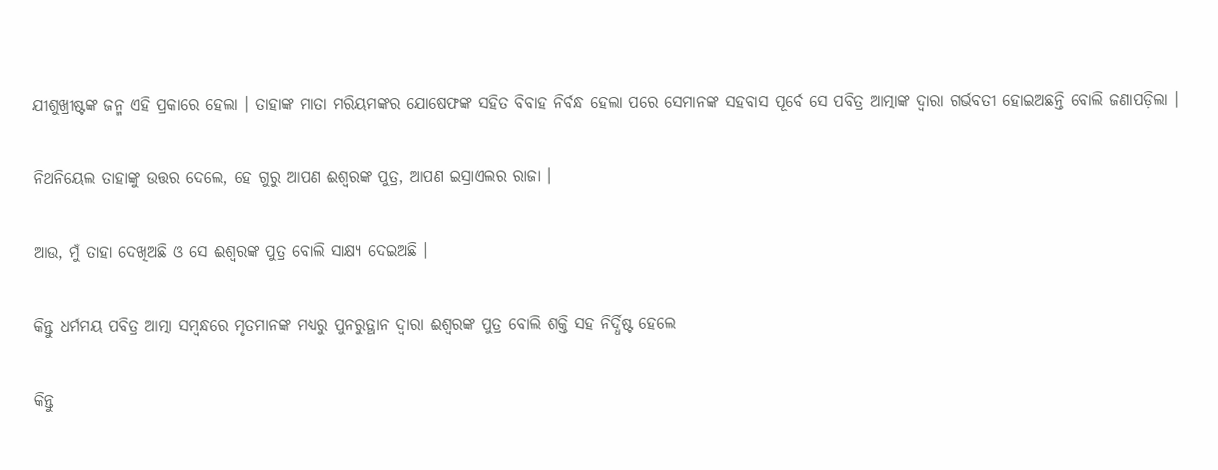ଯୀଶୁଖ୍ରୀଷ୍ଟଙ୍କ ଜନ୍ମ ଏହି ପ୍ରକାରେ ହେଲା । ତାହାଙ୍କ ମାତା ମରିୟମଙ୍କର ଯୋଷେଫଙ୍କ ସହିତ ବିବାହ ନିର୍ବନ୍ଧ ହେଲା ପରେ ସେମାନଙ୍କ ସହବାସ ପୂର୍ବେ ସେ ପବିତ୍ର ଆତ୍ମାଙ୍କ ଦ୍ୱାରା ଗର୍ଭବତୀ ହୋଇଅଛନ୍ତି ବୋଲି ଜଣାପଡ଼ିଲା ।


ନିଥନିୟେଲ ତାହାଙ୍କୁ ଉତ୍ତର ଦେଲେ, ହେ ଗୁରୁ ଆପଣ ଈଶ୍ୱରଙ୍କ ପୁତ୍ର, ଆପଣ ଇସ୍ରାଏଲର ରାଜା ।


ଆଉ, ମୁଁ ତାହା ଦେଖିଅଛି ଓ ସେ ଈଶ୍ୱରଙ୍କ ପୁତ୍ର ବୋଲି ସାକ୍ଷ୍ୟ ଦେଇଅଛି ।


କିନ୍ତୁ ଧର୍ମମୟ ପବିତ୍ର ଆତ୍ମା ସମ୍ବନ୍ଧରେ ମୃତମାନଙ୍କ ମଧ୍ୟରୁ ପୁନରୁତ୍ଥାନ ଦ୍ୱାରା ଈଶ୍ୱରଙ୍କ ପୁତ୍ର ବୋଲି ଶକ୍ତି ସହ ନିର୍ଦ୍ଧିଷ୍ଟ ହେଲେ


କିନ୍ତୁ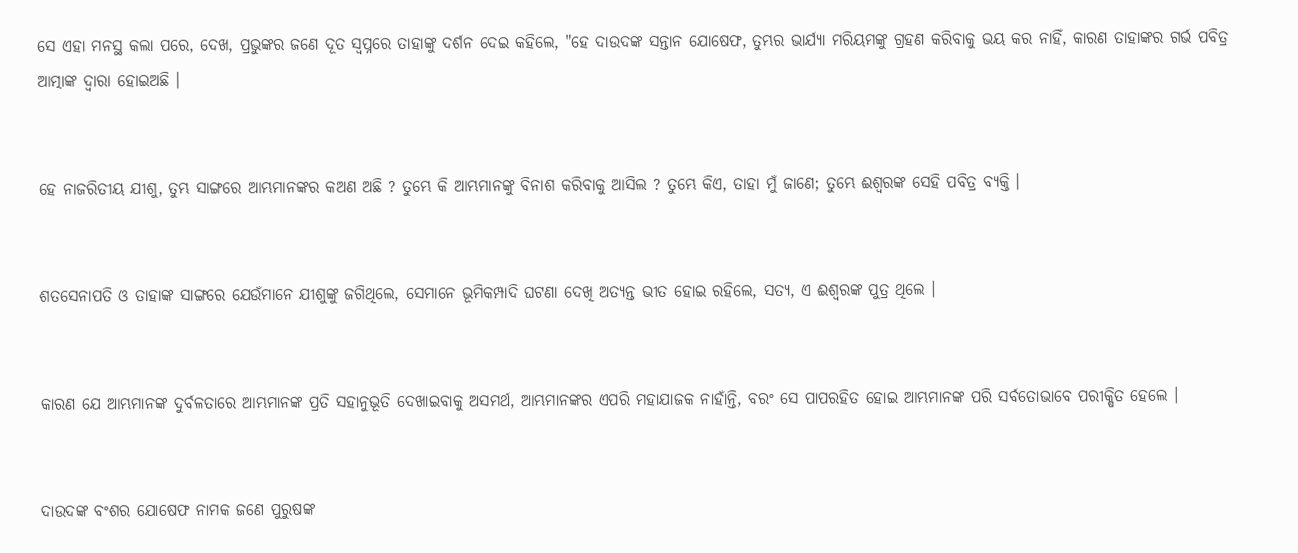ସେ ଏହା ମନସ୍ଥ କଲା ପରେ, ଦେଖ, ପ୍ରଭୁଙ୍କର ଜଣେ ଦୂତ ସ୍ୱପ୍ନରେ ତାହାଙ୍କୁ ଦର୍ଶନ ଦେଇ କହିଲେ, "ହେ ଦାଉଦଙ୍କ ସନ୍ତାନ ଯୋଷେଫ, ତୁମ୍ଭର ଭାର୍ଯ୍ୟା ମରିୟମଙ୍କୁ ଗ୍ରହଣ କରିବାକୁ ଭୟ କର ନାହିଁ, କାରଣ ତାହାଙ୍କର ଗର୍ଭ ପବିତ୍ର ଆତ୍ମାଙ୍କ ଦ୍ୱାରା ହୋଇଅଛି ।


ହେ ନାଜରିତୀୟ ଯୀଶୁ, ତୁମ୍ଭ ସାଙ୍ଗରେ ଆମ୍ଭମାନଙ୍କର କଅଣ ଅଛି ? ତୁମ୍ଭେ କି ଆମ୍ଭମାନଙ୍କୁ ବିନାଶ କରିବାକୁ ଆସିଲ ? ତୁମ୍ଭେ କିଏ, ତାହା ମୁଁ ଜାଣେ; ତୁମ୍ଭେ ଈଶ୍ୱରଙ୍କ ସେହି ପବିତ୍ର ବ୍ୟକ୍ତି ।


ଶତସେନାପତି ଓ ତାହାଙ୍କ ସାଙ୍ଗରେ ଯେଉଁମାନେ ଯୀଶୁଙ୍କୁ ଜଗିଥିଲେ, ସେମାନେ ଭୂମିକମ୍ପାଦି ଘଟଣା ଦେଖି ଅତ୍ୟନ୍ତ ଭୀତ ହୋଇ ରହିଲେ, ସତ୍ୟ, ଏ ଈଶ୍ୱରଙ୍କ ପୁତ୍ର ଥିଲେ ।


କାରଣ ଯେ ଆମ୍ଭମାନଙ୍କ ଦୁର୍ବଳତାରେ ଆମ୍ଭମାନଙ୍କ ପ୍ରତି ସହାନୁଭୂତି ଦେଖାଇବାକୁ ଅସମର୍ଥ, ଆମ୍ଭମାନଙ୍କର ଏପରି ମହାଯାଜକ ନାହାଁନ୍ତି, ବରଂ ସେ ପାପରହିତ ହୋଇ ଆମ୍ଭମାନଙ୍କ ପରି ସର୍ବତୋଭାବେ ପରୀକ୍ଷିତ ହେଲେ ।


ଦାଉଦଙ୍କ ବଂଶର ଯୋଷେଫ ନାମକ ଜଣେ ପୁରୁଷଙ୍କ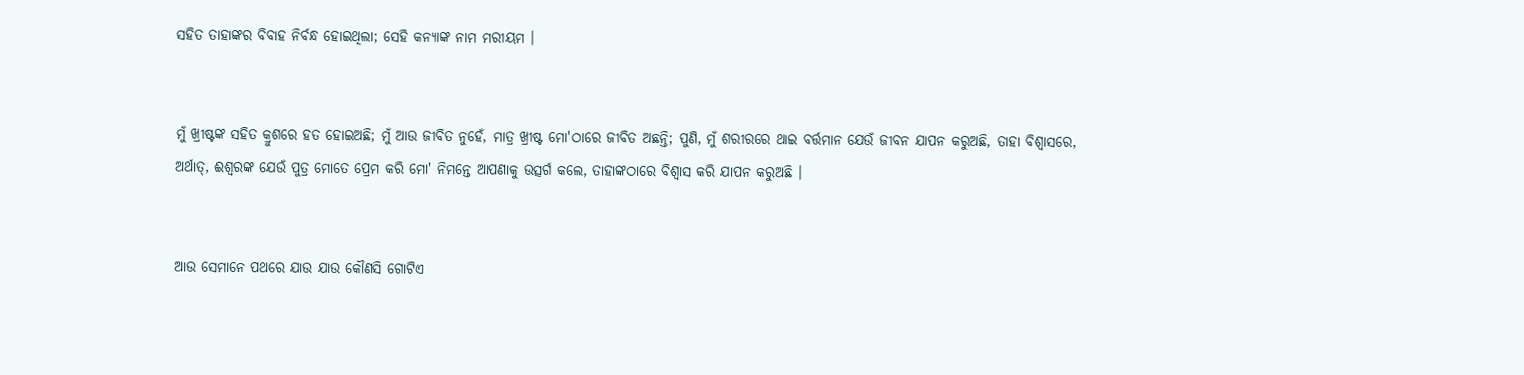ସହିତ ତାହାଙ୍କର ବିବାହ ନିର୍ବନ୍ଧ ହୋଇଥିଲା; ସେହି କନ୍ୟାଙ୍କ ନାମ ମରୀୟମ ।


ମୁଁ ଖ୍ରୀଷ୍ଟଙ୍କ ସହିତ କ୍ରୁଶରେ ହତ ହୋଇଅଛି; ମୁଁ ଆଉ ଜୀବିତ ନୁହେଁ, ମାତ୍ର ଖ୍ରୀଷ୍ଟ ମୋ'ଠାରେ ଜୀବିତ ଅଛନ୍ତି; ପୁଣି, ମୁଁ ଶରୀରରେ ଥାଇ ବର୍ତ୍ତମାନ ଯେଉଁ ଜୀବନ ଯାପନ କରୁଅଛି, ତାହା ବିଶ୍ୱାସରେ, ଅର୍ଥାତ୍‍, ଈଶ୍ୱରଙ୍କ ଯେଉଁ ପୁତ୍ର ମୋତେ ପ୍ରେମ କରି ମୋ' ନିମନ୍ତେ ଆପଣାକୁ ଉତ୍ସର୍ଗ କଲେ, ତାହାଙ୍କଠାରେ ବିଶ୍ୱାସ କରି ଯାପନ କରୁଅଛି ।


ଆଉ ସେମାନେ ପଥରେ ଯାଉ ଯାଉ କୌଣସି ଗୋଟିଏ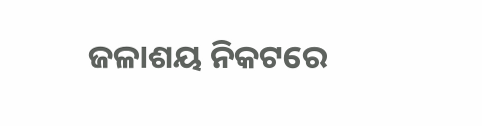ଜଳାଶୟ ନିକଟରେ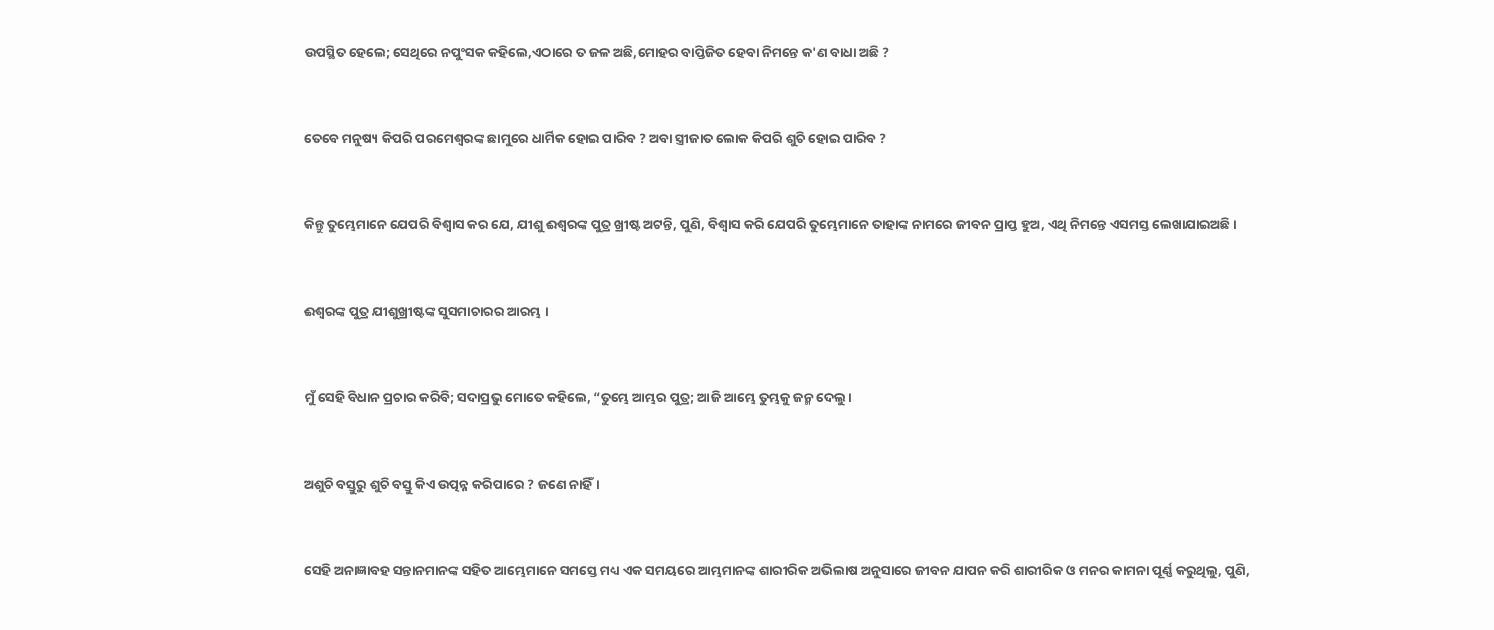ଉପସ୍ଥିତ ହେଲେ; ସେଥିରେ ନପୁଂସକ କହିଲେ,ଏଠାରେ ତ ଜଳ ଅଛି,ମୋହର ବାପ୍ତିଜିତ ହେବା ନିମନ୍ତେ କ'ଣ ବାଧା ଅଛି ?


ତେବେ ମନୁଷ୍ୟ କିପରି ପରମେଶ୍ୱରଙ୍କ ଛାମୁରେ ଧାର୍ମିକ ହୋଇ ପାରିବ ? ଅବା ସ୍ତ୍ରୀଜାତ ଲୋକ କିପରି ଶୁଚି ହୋଇ ପାରିବ ?


କିନ୍ତୁ ତୁମ୍ଭେମାନେ ଯେପରି ବିଶ୍ୱାସ କର ଯେ, ଯୀଶୁ ଈଶ୍ୱରଙ୍କ ପୁତ୍ର ଖ୍ରୀଷ୍ଟ ଅଟନ୍ତି, ପୁଣି, ବିଶ୍ୱାସ କରି ଯେପରି ତୁମ୍ଭେମାନେ ତାହାଙ୍କ ନାମରେ ଜୀବନ ପ୍ରାପ୍ତ ହୁଅ, ଏଥି ନିମନ୍ତେ ଏସମସ୍ତ ଲେଖାଯାଇଅଛି ।


ଈଶ୍ୱରଙ୍କ ପୁତ୍ର ଯୀଶୁଖ୍ରୀଷ୍ଟଙ୍କ ସୁସମାଚାରର ଆରମ୍ଭ ।


ମୁଁ ସେହି ବିଧାନ ପ୍ରଚାର କରିବି; ସଦାପ୍ରଭୁ ମୋତେ କହିଲେ, “ତୁମ୍ଭେ ଆମ୍ଭର ପୁତ୍ର; ଆଜି ଆମ୍ଭେ ତୁମ୍ଭକୁ ଜନ୍ମ ଦେଲୁ।


ଅଶୁଚି ବସ୍ତୁରୁ ଶୁଚି ବସ୍ତୁ କିଏ ଉତ୍ପନ୍ନ କରିପାରେ ? ଜଣେ ନାହିଁ।


ସେହି ଅନାଜ୍ଞାବହ ସନ୍ତାନମାନଙ୍କ ସହିତ ଆମ୍ଭେମାନେ ସମସ୍ତେ ମଧ୍ୟ ଏକ ସମୟରେ ଆମ୍ଭମାନଙ୍କ ଶାରୀରିକ ଅଭିଲାଷ ଅନୁସାରେ ଜୀବନ ଯାପନ କରି ଶାରୀରିକ ଓ ମନର କାମନା ପୂର୍ଣ୍ଣ କରୁଥିଲୁ, ପୁଣି,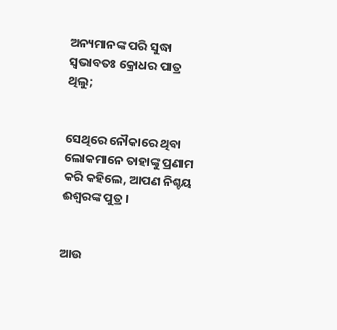ଅନ୍ୟମାନଙ୍କ ପରି ସୁଦ୍ଧା ସ୍ୱଭାବତଃ କ୍ରୋଧର ପାତ୍ର ଥିଲୁ;


ସେଥିରେ ନୌକାରେ ଥିବା ଲୋକମାନେ ତାହାଙ୍କୁ ପ୍ରଣାମ କରି କହିଲେ, ଆପଣ ନିଶ୍ଚୟ ଈଶ୍ୱରଙ୍କ ପୁତ୍ର ।


ଆଉ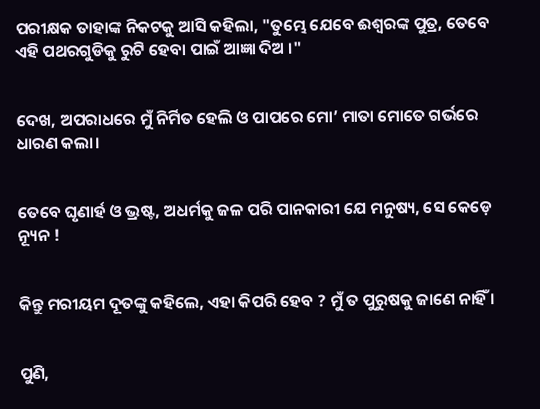ପରୀକ୍ଷକ ତାହାଙ୍କ ନିକଟକୁ ଆସି କହିଲା, "ତୁମ୍ଭେ ଯେବେ ଈଶ୍ୱରଙ୍କ ପୁତ୍ର, ତେବେ ଏହି ପଥରଗୁଡିକୁ ରୁଟି ହେବା ପାଇଁ ଆଜ୍ଞା ଦିଅ ।"


ଦେଖ, ଅପରାଧରେ ମୁଁ ନିର୍ମିତ ହେଲି ଓ ପାପରେ ମୋ’ ମାତା ମୋତେ ଗର୍ଭରେ ଧାରଣ କଲା।


ତେବେ ଘୃଣାର୍ହ ଓ ଭ୍ରଷ୍ଟ, ଅଧର୍ମକୁ ଜଳ ପରି ପାନକାରୀ ଯେ ମନୁଷ୍ୟ, ସେ କେଡ଼େ ନ୍ୟୂନ !


କିନ୍ତୁ ମରୀୟମ ଦୂତଙ୍କୁ କହିଲେ, ଏହା କିପରି ହେବ ? ମୁଁ ତ ପୁରୁଷକୁ ଜାଣେ ନାହିଁ ।


ପୁଣି,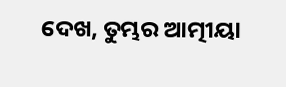ଦେଖ, ତୁମ୍ଭର ଆତ୍ମୀୟା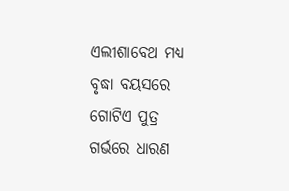ଏଲୀଶାବେଥ ମଧ୍ୟ ବୃଦ୍ଧା ବୟସରେ ଗୋଟିଏ ପୁତ୍ର ଗର୍ଭରେ ଧାରଣ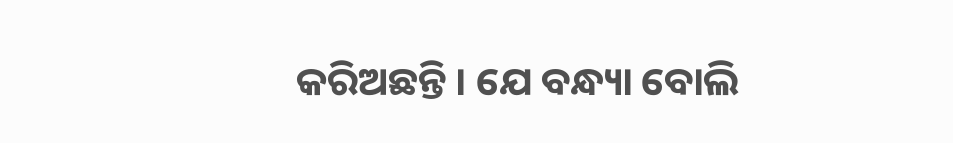କରିଅଛନ୍ତି । ଯେ ବନ୍ଧ୍ୟା ବୋଲି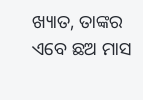ଖ୍ୟାତ, ତାଙ୍କର ଏବେ ଛଅ ମାସ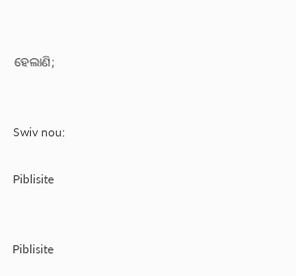ହେଲାଣି;


Swiv nou:

Piblisite


Piblisite